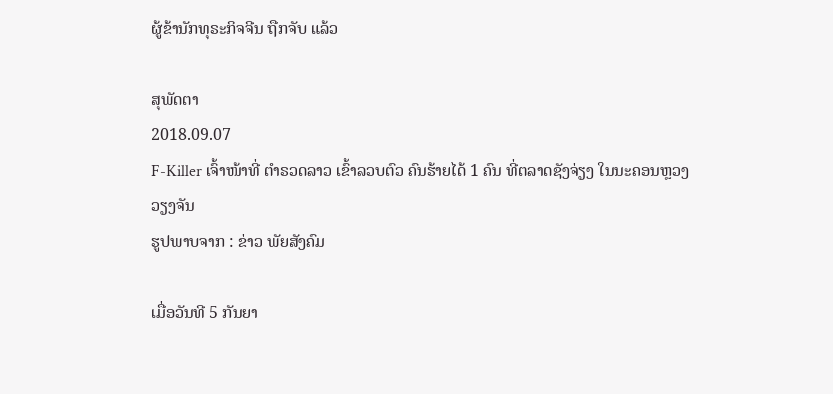ຜູ້ຂ້ານັກທຸຣະກິຈຈີນ ຖືກຈັບ ແລ້ວ

ສຸພັດຕາ
2018.09.07
F-Killer ເຈົ້າໜ້າທີ່ ຕຳຣວດລາວ ເຂົ້າລວບຕົວ ຄົນຮ້າຍໄດ້ 1 ຄົນ ທີ່ຕລາດຊັງຈ່ຽງ ໃນນະຄອນຫຼວງວຽງຈັນ
ຮູປພາບຈາກ : ຂ່າວ ພັຍສັງຄົມ

ເມື່ອວັນທີ 5 ກັນຍາ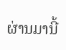ຜ່ານມານີ້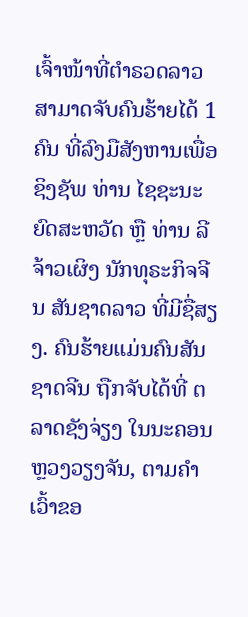ເຈົ້າໜ້າທີ່ຕຳຣວດລາວ ສາມາດຈັບຄົນຮ້າຍໄດ້ 1 ຄົນ ທີ່ລົງມືສັງຫານເພື່ອຊິງຊັພ ທ່ານ ໄຊຊະນະ ຍົດສະຫວັດ ຫຼື ທ່ານ ລີ ຈ້າວເຜິງ ນັກທຸຣະກິຈຈີນ ສັນຊາດລາວ ທີ່ມີຊື່ສຽງ. ຄົນຮ້າຍແມ່ນຄົນສັນຊາດຈີນ ຖືກຈັບໄດ້ທີ່ ຕລາດຊັງຈ່ຽງ ໃນນະຄອນຫຼວງວຽງຈັນ, ຕາມຄຳເວົ້າຂອ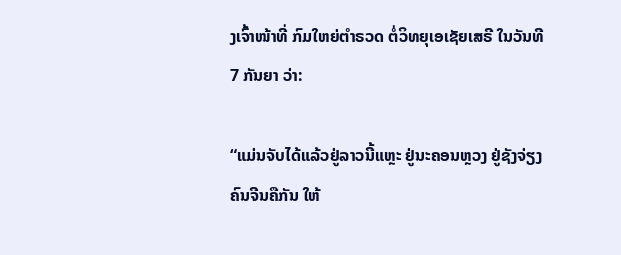ງເຈົ້າໜ້າທີ່ ກົມໃຫຍ່ຕຳຣວດ ຕໍ່ວິທຍຸເອເຊັຍເສຣີ ໃນວັນທີ 7 ກັນຍາ ວ່າ:

“ແມ່ນຈັບໄດ້ແລ້ວຢູ່ລາວນີ້ແຫຼະ ຢູ່ນະຄອນຫຼວງ ຢູ່ຊັງຈ່ຽງ ຄົນຈີນຄືກັນ ໃຫ້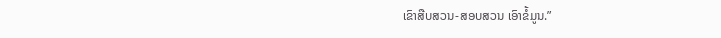ເຂົາສືບສວນ-ສອບສວນ ເອົາຂໍ້ມູນ.”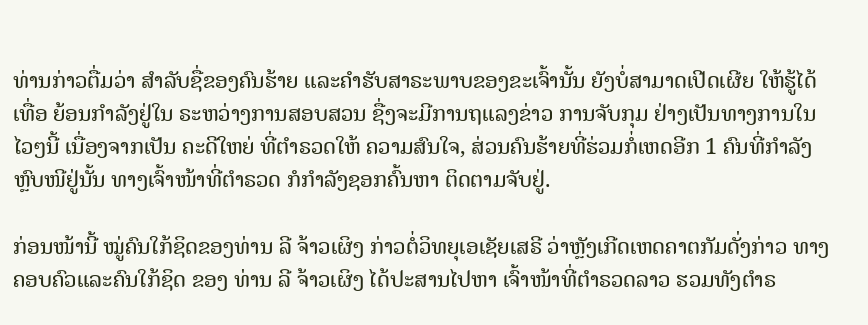ທ່ານກ່າວຕື່ມວ່າ ສຳລັບຊື່ຂອງຄົນຮ້າຍ ແລະຄຳຮັບສາຣະພາບຂອງຂະເຈົ້ານັ້ນ ຍັງບໍ່ສາມາດເປີດເຜີຍ ໃຫ້ຮູ້ໄດ້ເທື່ອ ຍ້ອນກຳລັງຢູ່ໃນ ຣະຫວ່າງການສອບສວນ ຊື່ງຈະມີການຖແລງຂ່າວ ການຈັບກຸມ ຢ່າງເປັນທາງການໃນໄວໆນີ້ ເນື່ອງຈາກເປັນ ຄະດີໃຫຍ່ ທີ່ຕຳຣວດໃຫ້ ຄວາມສົນໃຈ, ສ່ວນຄົນຮ້າຍທີ່ຮ່ວມກໍ່ເຫດອີກ 1 ຄົນທີ່ກຳລັງຫຼົບໜີຢູ່ນັ້ນ ທາງເຈົ້າໜ້າທີ່ຕຳຣວດ ກໍກຳລັງຊອກຄົ້ນຫາ ຕິດຕາມຈັບຢູ່.

ກ່ອນໜ້ານີ້ ໝູ່ຄົນໃກ້ຊິດຂອງທ່ານ ລີ ຈ້າວເຜິງ ກ່າວຕໍ່ວິທຍຸເອເຊັຍເສຣີ ວ່າຫຼັງເກີດເຫດຄາຕກັມດັ່ງກ່າວ ທາງຄອບຄົວແລະຄົນໃກ້ຊິດ ຂອງ ທ່ານ ລີ ຈ້າວເຜິງ ໄດ້ປະສານໄປຫາ ເຈົ້າໜ້າທີ່ຕຳຣວດລາວ ຮວມທັງຕຳຣ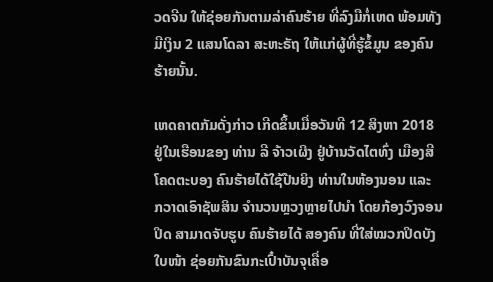ວດຈີນ ໃຫ້ຊ່ອຍກັນຕາມລ່າຄົນຮ້າຍ ທີ່ລົງມືກໍ່ເຫດ ພ້ອມທັງມີເງິນ 2 ແສນໂດລາ ສະຫະຣັຖ ໃຫ້ແກ່ຜູ້ທີ່ຮູ້ຂໍ້ມູນ ຂອງຄົນຮ້າຍນັ້ນ.

ເຫດຄາຕກັມດັ່ງກ່າວ ເກີດຂຶ້ນເມື່ອວັນທີ 12 ສິງຫາ 2018 ຢູ່ໃນເຮືອນຂອງ ທ່ານ ລີ ຈ້າວເຜິງ ຢູ່ບ້ານວັດໄຕທົ່ງ ເມືອງສີໂຄດຕະບອງ ຄົນຮ້າຍໄດ້ໃຊ້ປືນຍິງ ທ່ານໃນຫ້ອງນອນ ແລະ ກວາດເອົາຊັພສິນ ຈຳນວນຫຼວງຫຼາຍໄປນຳ ໂດຍກ້ອງວົງຈອນປິດ ສາມາດຈັບຮູບ ຄົນຮ້າຍໄດ້ ສອງຄົນ ທີ່ໃສ່ໝວກປິດບັງໃບໜ້າ ຊ່ອຍກັນຂົນກະເປົ໋າບັນຈຸເຄື່ອ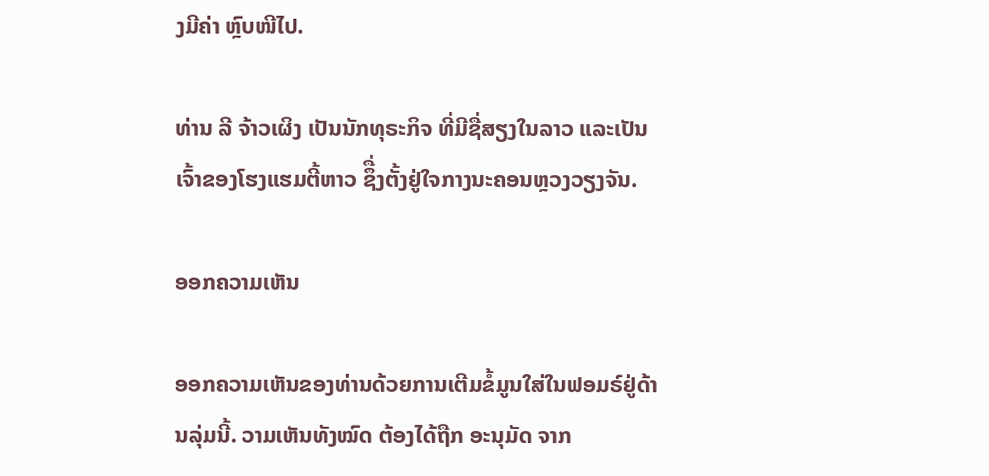ງມີຄ່າ ຫຼົບໜີໄປ.

ທ່ານ ລີ ຈ້າວເຜິງ ເປັນນັກທຸຣະກິຈ ທີ່ມີຊື່ສຽງໃນລາວ ແລະເປັນເຈົ້າຂອງໂຮງແຮມຕີ້ຫາວ ຊຶື່ງຕັ້ງຢູ່ໃຈກາງນະຄອນຫຼວງວຽງຈັນ.

ອອກຄວາມເຫັນ

ອອກຄວາມເຫັນຂອງທ່ານດ້ວຍການເຕີມຂໍ້ມູນໃສ່ໃນຟອມຣ໌ຢູ່ດ້ານລຸ່ມນີ້. ວາມເຫັນທັງໝົດ ຕ້ອງໄດ້ຖືກ ອະນຸມັດ ຈາກ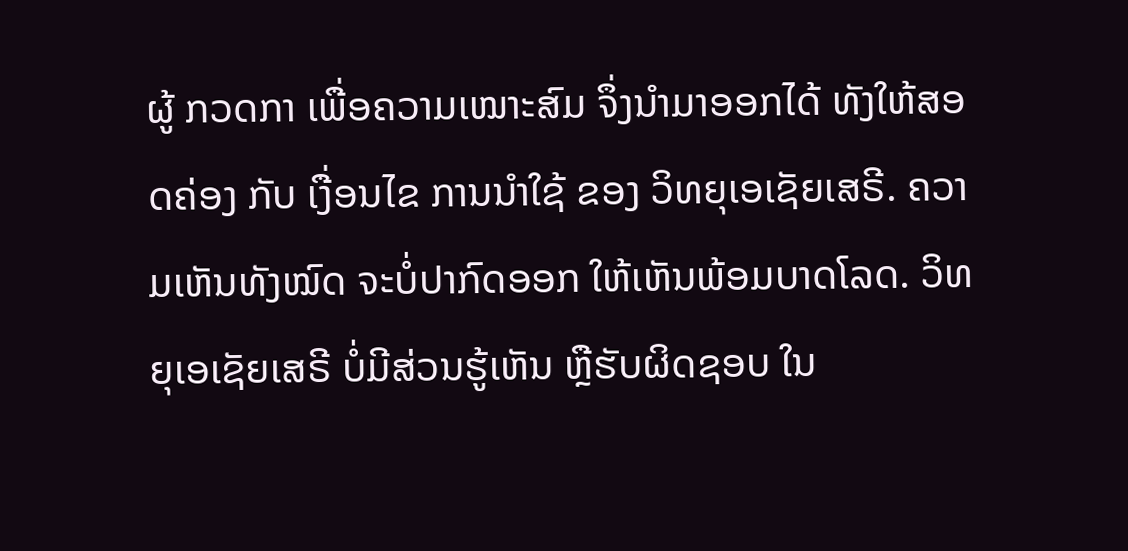ຜູ້ ກວດກາ ເພື່ອຄວາມເໝາະສົມ ຈຶ່ງນໍາມາອອກໄດ້ ທັງໃຫ້ສອດຄ່ອງ ກັບ ເງື່ອນໄຂ ການນຳໃຊ້ ຂອງ ວິທຍຸເອເຊັຍເສຣີ. ຄວາມເຫັນທັງໝົດ ຈະບໍ່ປາກົດອອກ ໃຫ້ເຫັນພ້ອມບາດໂລດ. ວິທຍຸເອເຊັຍເສຣີ ບໍ່ມີສ່ວນຮູ້ເຫັນ ຫຼືຮັບຜິດຊອບ ໃນ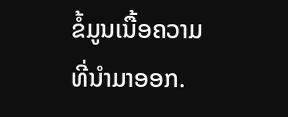ຂໍ້ມູນເນື້ອຄວາມ ທີ່ນໍາມາອອກ.